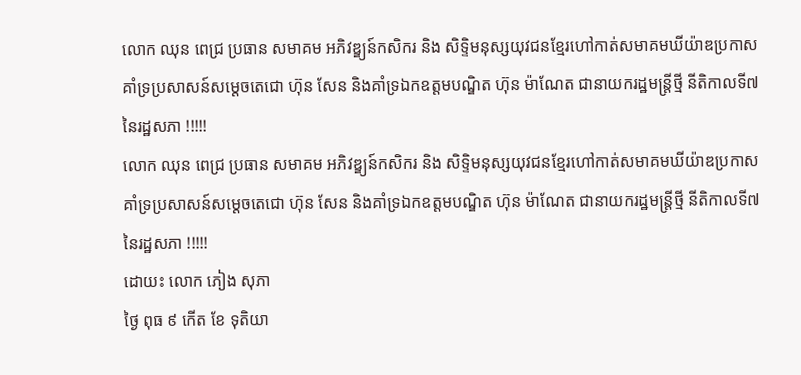លោក ឈុន ពេជ្រ ប្រធាន សមាគម អភិវឌ្ឌ្យន៍កសិករ និង សិទ្ទិមនុស្សយុវជនខ្មែរហៅកាត់សមាគមឃីយ៉ាឌប្រកាសគាំទ្រប្រសាសន៍សម្តេចតេជោ ហ៊ុន សែន និងគាំទ្រឯកឧត្តមបណ្ឌិត ហ៊ុន ម៉ាណែត ជានាយករដ្ឋមន្រ្តីថ្មី នីតិកាលទី៧ នៃរដ្ឋសភា !!!!!
លោក ឈុន ពេជ្រ ប្រធាន សមាគម អភិវឌ្ឌ្យន៍កសិករ និង សិទ្ទិមនុស្សយុវជនខ្មែរហៅកាត់សមាគមឃីយ៉ាឌប្រកាសគាំទ្រប្រសាសន៍សម្តេចតេជោ ហ៊ុន សែន និងគាំទ្រឯកឧត្តមបណ្ឌិត ហ៊ុន ម៉ាណែត ជានាយករដ្ឋមន្រ្តីថ្មី នីតិកាលទី៧ នៃរដ្ឋសភា !!!!!
ដោយះ លោក ភៀង សុភា
ថ្ងៃ ពុធ ៩ កើត ខែ ទុតិយា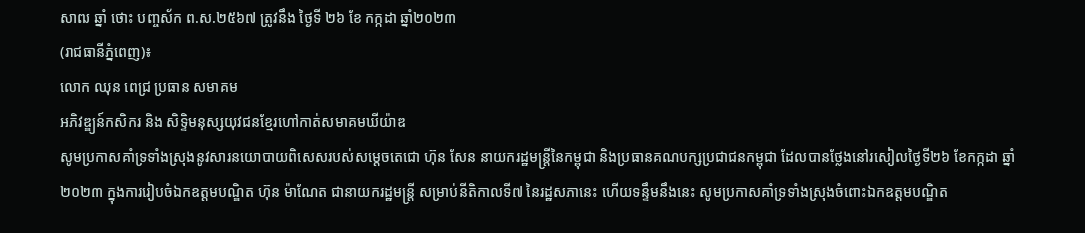សាឍ ឆ្នាំ ថោះ បញ្ចស័ក ព.ស.២៥៦៧ ត្រូវនឹង ថ្ងៃទី ២៦ ខែ កក្កដា ឆ្នាំ២០២៣
(រាជធានីភ្នំពេញ)៖
លោក ឈុន ពេជ្រ ប្រធាន សមាគម
អភិវឌ្ឌ្យន៍កសិករ និង សិទ្ទិមនុស្សយុវជនខ្មែរហៅកាត់សមាគមឃីយ៉ាឌ
សូមប្រកាសគាំទ្រទាំងស្រុងនូវសារនយោបាយពិសេសរបស់សម្តេចតេជោ ហ៊ុន សែន នាយករដ្ឋមន្ត្រីនៃកម្ពុជា និងប្រធានគណបក្សប្រជាជនកម្ពុជា ដែលបានថ្លែងនៅរសៀលថ្ងៃទី២៦ ខែកក្កដា ឆ្នាំ២០២៣ ក្នុងការរៀបចំឯកឧត្តមបណ្ឌិត ហ៊ុន ម៉ាណែត ជានាយករដ្ឋមន្រ្តី សម្រាប់នីតិកាលទី៧ នៃរដ្ឋសភានេះ ហើយទន្ទឹមនឹងនេះ សូមប្រកាសគាំទ្រទាំងស្រុងចំពោះឯកឧត្តមបណ្ឌិត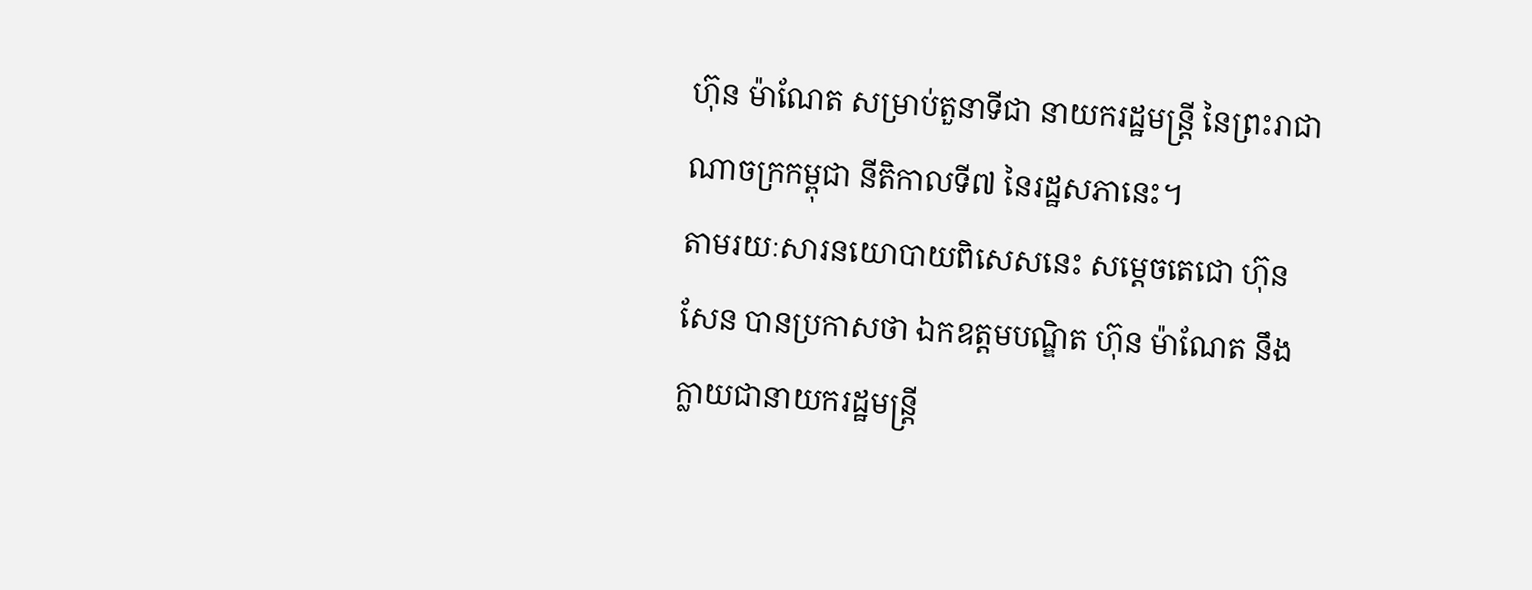ហ៊ុន ម៉ាណែត សម្រាប់តួនាទីជា នាយករដ្ឋមន្រ្តី នៃព្រះរាជាណាចក្រកម្ពុជា នីតិកាលទី៧ នៃរដ្ឋសភានេះ។
តាមរយៈសារនយោបាយពិសេសនេះ សម្តេចតេជោ ហ៊ុន សែន បានប្រកាសថា ឯកឧត្តមបណ្ឌិត ហ៊ុន ម៉ាណែត នឹងក្លាយជានាយករដ្ឋមន្ត្រី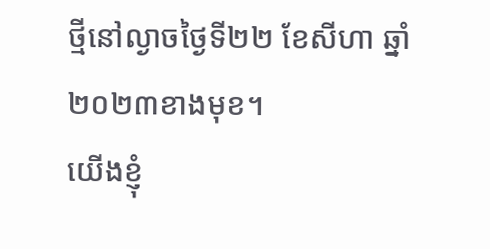ថ្មីនៅល្ងាចថ្ងៃទី២២ ខែសីហា ឆ្នាំ២០២៣ខាងមុខ។
យើងខ្ញុំ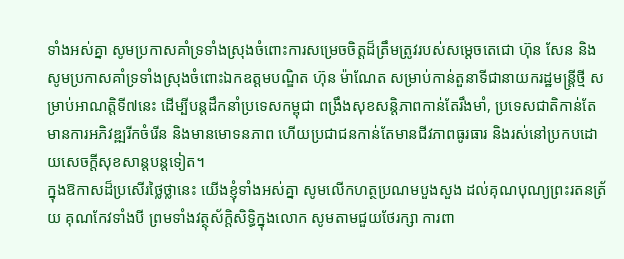ទាំងអស់គ្នា សូមប្រកាសគាំទ្រទាំងស្រុងចំពោះការសម្រេចចិត្តដ៏ត្រឹមត្រូវរបស់សម្តេចតេជោ ហ៊ុន សែន និងសូមប្រកាសគាំទ្រទាំងស្រុងចំពោះឯកឧត្តមបណ្ឌិត ហ៊ុន ម៉ាណែត សម្រាប់កាន់តួនាទីជានាយករដ្ឋមន្រ្តីថ្មី សម្រាប់អាណត្តិទី៧នេះ ដើម្បីបន្តដឹកនាំប្រទេសកម្ពុជា ពង្រឹងសុខសន្តិភាពកាន់តែរឹងមាំ, ប្រទេសជាតិកាន់តែមានការអភិវឌ្ឍរីកចំរើន និងមានមោទនភាព ហើយប្រជាជនកាន់តែមានជីវភាពធូរធារ និងរស់នៅប្រកបដោយសេចក្តីសុខសាន្តបន្តទៀត។
ក្នុងឱកាសដ៏ប្រសើរថ្លៃថ្លានេះ យើងខ្ញុំទាំងអស់គ្នា សូមលើកហត្ថប្រណមបួងសួង ដល់គុណបុណ្យព្រះរតនត្រ័យ គុណកែវទាំងបី ព្រមទាំងវត្ថុស័ក្តិសិទ្ធិក្នុងលោក សូមតាមជួយថែរក្សា ការពា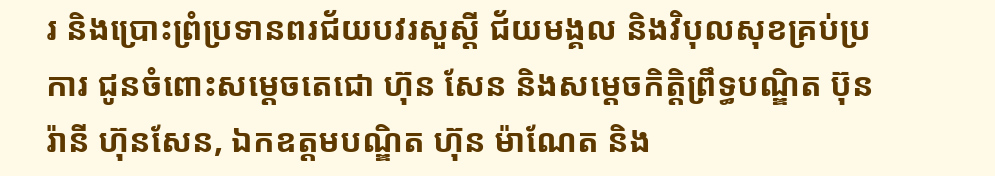រ និងប្រោះព្រំប្រទានពរជ័យបវរសួស្តី ជ័យមង្គល និងវិបុលសុខគ្រប់ប្រការ ជូនចំពោះសម្តេចតេជោ ហ៊ុន សែន និងសម្តេចកិត្តិព្រឹទ្ធបណ្ឌិត ប៊ុន រ៉ានី ហ៊ុនសែន, ឯកឧត្តមបណ្ឌិត ហ៊ុន ម៉ាណែត និង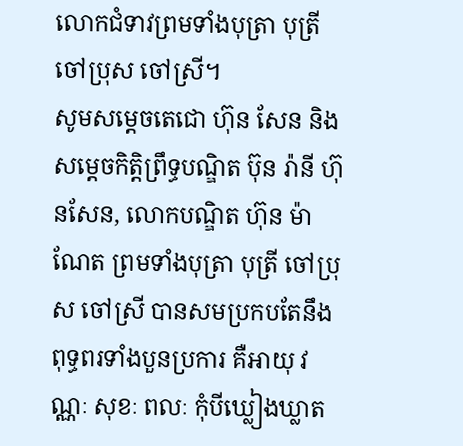លោកជំទាវព្រមទាំងបុត្រា បុត្រី ចៅប្រុស ចៅស្រី។
សូមសម្តេចតេជោ ហ៊ុន សែន និងសម្តេចកិត្តិព្រឹទ្ធបណ្ឌិត ប៊ុន រ៉ានី ហ៊ុនសែន, លោកបណ្ឌិត ហ៊ុន ម៉ាណែត ព្រមទាំងបុត្រា បុត្រី ចៅប្រុស ចៅស្រី បានសមប្រកបតែនឹងពុទ្ធពរទាំងបួនប្រការ គឺអាយុ វណ្ណៈ សុខៈ ពលៈ កុំបីឃ្លៀងឃ្លាត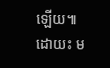ឡើយ៕
ដោយះ ម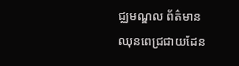ជ្ឈមណ្ឌល ព័ត៌មានឈុនពេជ្រជាយដែន